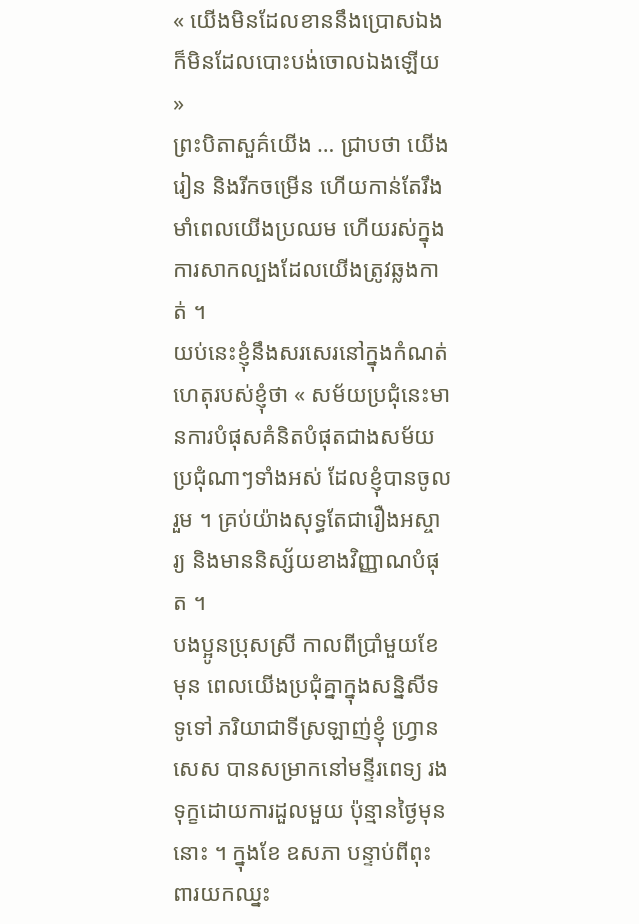« យើងមិនដែលខាននឹងប្រោសឯង ក៏មិនដែលបោះបង់ចោលឯងឡើយ »
ព្រះបិតាសួគ៌យើង … ជ្រាបថា យើងរៀន និងរីកចម្រើន ហើយកាន់តែរឹងមាំពេលយើងប្រឈម ហើយរស់ក្នុងការសាកល្បងដែលយើងត្រូវឆ្លងកាត់ ។
យប់នេះខ្ញុំនឹងសរសេរនៅក្នុងកំណត់ហេតុរបស់ខ្ញុំថា « សម័យប្រជុំនេះមានការបំផុសគំនិតបំផុតជាងសម័យប្រជុំណាៗទាំងអស់ ដែលខ្ញុំបានចូលរួម ។ គ្រប់យ៉ាងសុទ្ធតែជារឿងអស្ចារ្យ និងមាននិស្ស័យខាងវិញ្ញាណបំផុត ។
បងប្អូនប្រុសស្រី កាលពីប្រាំមួយខែមុន ពេលយើងប្រជុំគ្នាក្នុងសន្និសីទទូទៅ ភរិយាជាទីស្រឡាញ់ខ្ញុំ ហ្វ្រានសេស បានសម្រាកនៅមន្ទីរពេទ្យ រងទុក្ខដោយការដួលមួយ ប៉ុន្មានថ្ងៃមុននោះ ។ ក្នុងខែ ឧសភា បន្ទាប់ពីពុះពារយកឈ្នះ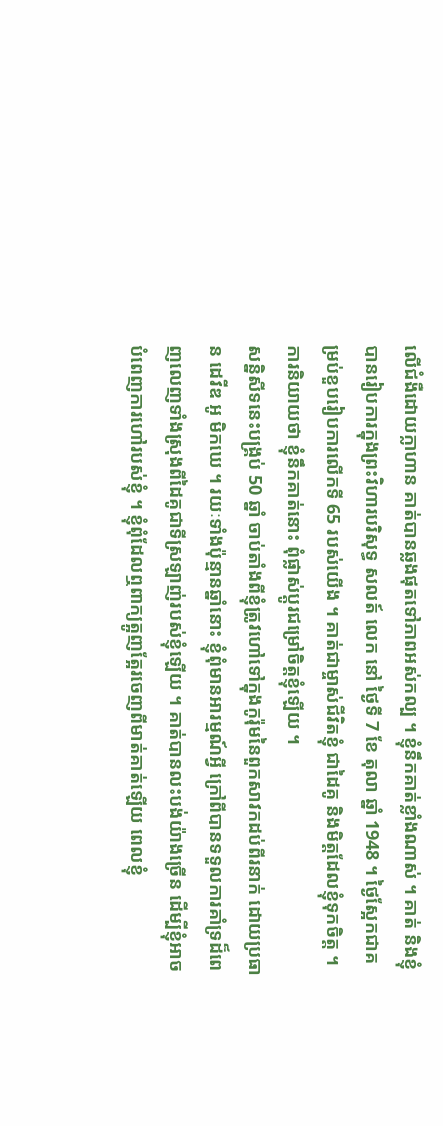លើជំងឺដោយក្លាហាន គាត់បានឆ្លងផុតទៅភាពអស់កល្ប ។ ខ្ញុំនឹកគាត់ខ្លាំងណាស់ ។ គាត់ និងខ្ញុំបានរៀបការក្នុងព្រះវិហារបរិសុទ្ធ សលត៍ លេក នៅ ថ្ងៃទី 7 ខែ តុលា ឆ្នាំ 1948 ។ ថ្ងៃស្អែកជាគម្រប់ខួបរៀបការលើកទី 65 របស់យើង ។ គាត់ជាម្ចាស់ជីវិតខ្ញុំ ជាដៃគូ និងមិត្តដែលខ្ញុំទុកចិត្ត ។ ការនិយាយថា ខ្ញុំនឹកគាត់នោះ ពុំផ្លាស់ប្ដូរជម្រៅចិត្តខ្ញុំឡើយ ។
សន្និសីទនេះបង្គ្រប់ 50 ឆ្នាំ ចាប់តាំងពីខ្ញុំត្រូវហៅទៅក្នុងកូរ៉ុមនៃពួកសាវកដប់ពីរនាក់ ដោយប្រធាន ដេវីឌ អូ មិកឃេ ។ រយៈទាំងប៉ុន្មានឆ្នាំនោះ ខ្ញុំពុំមានអារម្មណ៍អ្វី ក្រៅពីបានទទួលការគាំទ្រដ៏ពេញលេញទាំងស្រុងពីដៃគូជាទីស្រឡាញ់របស់ខ្ញុំឡើយ ។ គាត់បានលះបង់យ៉ាងច្រើន ដើម្បីខ្ញុំអាចបំពេញការហៅរបស់ខ្ញុំ ។ ខ្ញុំពុំដែលឮពាក្យត្អូញត្អែរចេញពីមាត់គាត់ឡើយ ពេលខ្ញុំ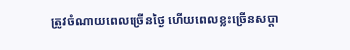ត្រូវចំណាយពេលច្រើនថ្ងៃ ហើយពេលខ្លះច្រើនសប្ដា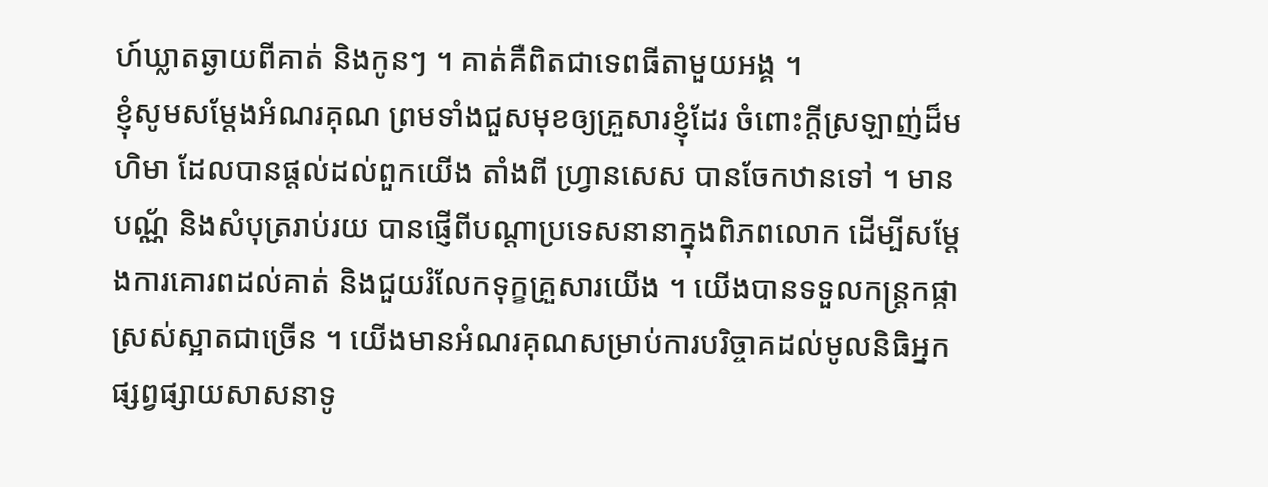ហ៍ឃ្លាតឆ្ងាយពីគាត់ និងកូនៗ ។ គាត់គឺពិតជាទេពធីតាមួយអង្គ ។
ខ្ញុំសូមសម្ដែងអំណរគុណ ព្រមទាំងជួសមុខឲ្យគ្រួសារខ្ញុំដែរ ចំពោះក្ដីស្រឡាញ់ដ៏មហិមា ដែលបានផ្ដល់ដល់ពួកយើង តាំងពី ហ្វ្រានសេស បានចែកឋានទៅ ។ មានបណ្ណ័ និងសំបុត្ររាប់រយ បានផ្ញើពីបណ្ដាប្រទេសនានាក្នុងពិភពលោក ដើម្បីសម្ដែងការគោរពដល់គាត់ និងជួយរំលែកទុក្ខគ្រួសារយើង ។ យើងបានទទួលកន្ត្រកផ្កាស្រស់ស្អាតជាច្រើន ។ យើងមានអំណរគុណសម្រាប់ការបរិច្ចាគដល់មូលនិធិអ្នកផ្សព្វផ្សាយសាសនាទូ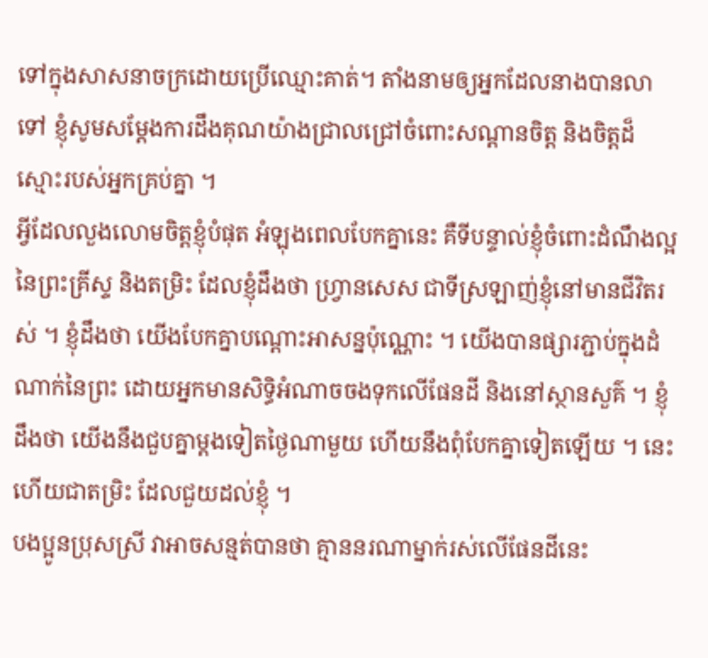ទៅក្នុងសាសនាចក្រដោយប្រើឈ្មោះគាត់។ តាំងនាមឲ្យអ្នកដែលនាងបានលាទៅ ខ្ញុំសូមសម្ដែងការដឹងគុណយ៉ាងជ្រាលជ្រៅចំពោះសណ្ដានចិត្ត និងចិត្តដ៏ស្មោះរបស់អ្នកគ្រប់គ្នា ។
អ្វីដែលលួងលោមចិត្តខ្ញុំបំផុត អំឡុងពេលបែកគ្នានេះ គឺទីបន្ទាល់ខ្ញុំចំពោះដំណឹងល្អនៃព្រះគ្រីស្ទ និងតម្រិះ ដែលខ្ញុំដឹងថា ហ្វ្រានសេស ជាទីស្រឡាញ់ខ្ញុំនៅមានជីវិតរស់ ។ ខ្ញុំដឹងថា យើងបែកគ្នាបណ្ដោះអាសន្នប៉ុណ្ណោះ ។ យើងបានផ្សារភ្ជាប់ក្នុងដំណាក់នៃព្រះ ដោយអ្នកមានសិទ្ធិអំណាចចងទុកលើផែនដី និងនៅស្ថានសួគ៌ ។ ខ្ញុំដឹងថា យើងនឹងជួបគ្នាម្ដងទៀតថ្ងៃណាមួយ ហើយនឹងពុំបែកគ្នាទៀតឡើយ ។ នេះហើយជាតម្រិះ ដែលជួយដល់ខ្ញុំ ។
បងប្អូនប្រុសស្រី វាអាចសន្មត់បានថា គ្មាននរណាម្នាក់រស់លើផែនដីនេះ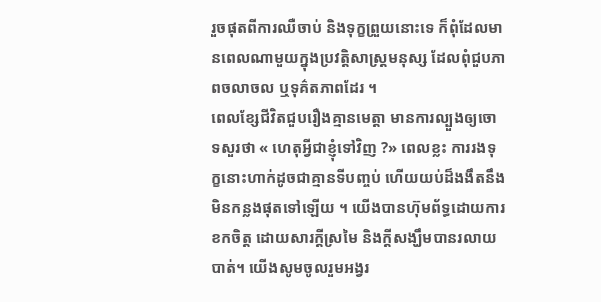រួចផុតពីការឈឺចាប់ និងទុក្ខព្រួយនោះទេ ក៏ពុំដែលមានពេលណាមួយក្នុងប្រវត្តិសាស្ត្រមនុស្ស ដែលពុំជួបភាពចលាចល ឬទុគ៌តភាពដែរ ។
ពេលខ្សែជីវិតជួបរឿងគ្មានមេត្តា មានការល្បួងឲ្យចោទសួរថា « ហេតុអ្វីជាខ្ញុំទៅវិញ ?» ពេលខ្លះ ការរងទុក្ខនោះហាក់ដូចជាគ្មានទីបញ្ចប់ ហើយយប់ដ៏ងងឹតនឹងមិនកន្លងផុតទៅឡើយ ។ យើងបានហ៊ុមព័ទ្ធដោយការខកចិត្ត ដោយសារក្ដីស្រមៃ និងក្ដីសង្ឃឹមបានរលាយបាត់។ យើងសូមចូលរួមអង្វរ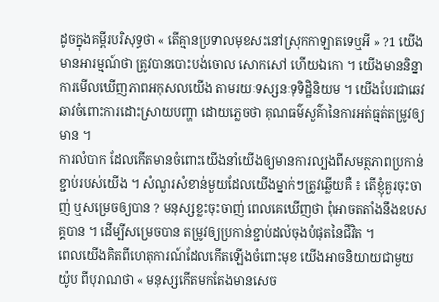ដូចក្នុងគម្ពីរបរិសុទ្ធថា « តើគ្មានប្រទាលមុខសះនៅស្រុកកាឡាតទេឬអី » ?1 យើងមានអារម្មណ៍ថា ត្រូវបានបោះបង់ចោល សោកសៅ ហើយឯកោ ។ យើងមាននិន្នាការមើលឃើញភាពអកុសលយើង តាមរយៈទស្សនៈទុទិដ្ឋិនិយម ។ យើងបែរជាឆេវឆាវចំពោះការដោះស្រាយបញ្ហា ដោយភ្លេចថា គុណធម៌សួគ៌ានៃការអត់ធ្មត់តម្រូវឲ្យមាន ។
ការលំបាក ដែលកើតមានចំពោះយើងនាំយើងឲ្យមានការល្បងពីសមត្ថភាពប្រកាន់ខ្ជាប់របស់យើង ។ សំណួរសំខាន់មួយដែលយើងម្នាក់ៗត្រូវឆ្លើយគឺ ៖ តើខ្ញុំគួរចុះចាញ់ ឬសម្រេចឲ្យបាន ? មនុស្សខ្លះចុះចាញ់ ពេលគេឃើញថា ពុំអាចតតាំងនឹងឧបសគ្គបាន ។ ដើម្បីសម្រេចបាន តម្រូវឲ្យប្រកាន់ខ្ជាប់ដល់ចុងបំផុតនៃជីវិត ។
ពេលយើងគិតពីហេតុការណ៍ដែលកើតឡើងចំពោះមុខ យើងអាចនិយាយជាមួយ យ៉ូប ពីបុរាណថា « មនុស្សកើតមកតែងមានសេច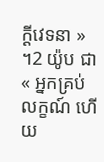ក្ដីវេទនា » ។2 យ៉ូប ជា « អ្នកគ្រប់លក្ខណ៍ ហើយ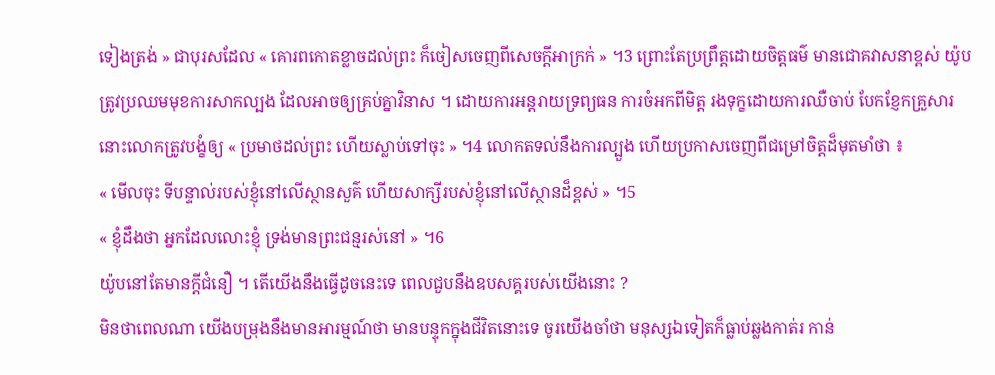ទៀងត្រង់ » ជាបុរសដែល « គោរពកោតខ្លាចដល់ព្រះ ក៏ចៀសចេញពីសេចក្ដីអាក្រក់ » ។3 ព្រោះតែប្រព្រឹត្តដោយចិត្តធម៌ មានជោគវាសនាខ្ពស់ យ៉ូប ត្រូវប្រឈមមុខការសាកល្បង ដែលអាចឲ្យគ្រប់គ្នាវិនាស ។ ដោយការអន្តរាយទ្រព្យធន ការចំអកពីមិត្ត រងទុក្ខដោយការឈឺចាប់ បែកខ្ញែកគ្រួសារ នោះលោកត្រូវបង្ខំឲ្យ « ប្រមាថដល់ព្រះ ហើយស្លាប់ទៅចុះ » ។4 លោកតទល់នឹងការល្បួង ហើយប្រកាសចេញពីជម្រៅចិត្តដ៏មុតមាំថា ៖
« មើលចុះ ទីបន្ទាល់របស់ខ្ញុំនៅលើស្ថានសួគ៌ ហើយសាក្សីរបស់ខ្ញុំនៅលើស្ថានដ៏ខ្ពស់ » ។5
« ខ្ញុំដឹងថា អ្នកដែលលោះខ្ញុំ ទ្រង់មានព្រះជន្មរស់នៅ » ។6
យ៉ូបនៅតែមានក្ដីជំនឿ ។ តើយើងនឹងធ្វើដូចនេះទេ ពេលជួបនឹងឧបសគ្គរបស់យើងនោះ ?
មិនថាពេលណា យើងបម្រុងនឹងមានអារម្មណ៍ថា មានបន្ទុកក្នុងជីវិតនោះទេ ចូរយើងចាំថា មនុស្សឯទៀតក៏ធ្លាប់ឆ្លងកាត់រ កាន់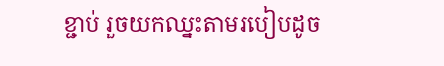ខ្ជាប់ រួចយកឈ្នះតាមរបៀបដូច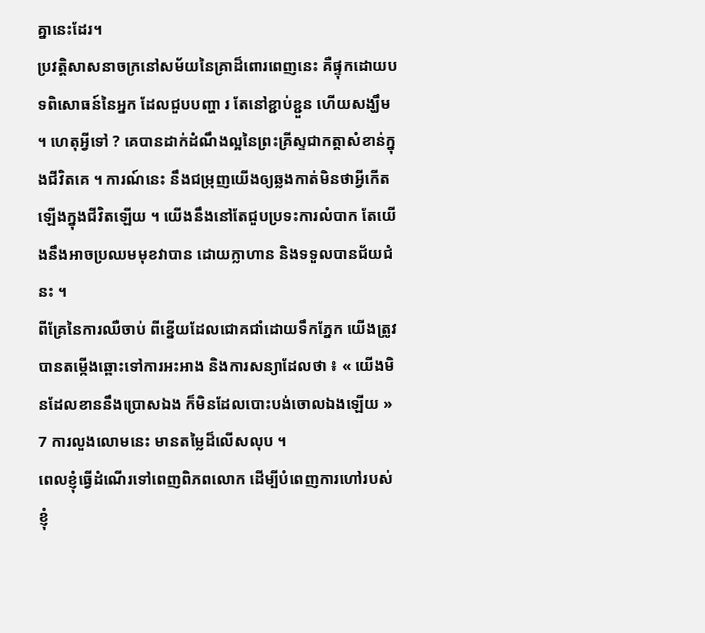គ្នានេះដែរ។
ប្រវត្តិសាសនាចក្រនៅសម័យនៃគ្រាដ៏ពោរពេញនេះ គឺផ្ទុកដោយបទពិសោធន៍នៃអ្នក ដែលជួបបញ្ហា រ តែនៅខ្ជាប់ខ្ជួន ហើយសង្ឃឹម ។ ហេតុអ្វីទៅ ? គេបានដាក់ដំណឹងល្អនៃព្រះគ្រីស្ទជាកត្តាសំខាន់ក្នុងជីវិតគេ ។ ការណ៍នេះ នឹងជម្រុញយើងឲ្យឆ្លងកាត់មិនថាអ្វីកើតឡើងក្នុងជីវិតឡើយ ។ យើងនឹងនៅតែជួបប្រទះការលំបាក តែយើងនឹងអាចប្រឈមមុខវាបាន ដោយក្លាហាន និងទទួលបានជ័យជំនះ ។
ពីគ្រែនៃការឈឺចាប់ ពីខ្នើយដែលជោគជាំដោយទឹកភ្នែក យើងត្រូវបានតម្កើងឆ្ពោះទៅការអះអាង និងការសន្យាដែលថា ៖ « យើងមិនដែលខាននឹងប្រោសឯង ក៏មិនដែលបោះបង់ចោលឯងឡើយ » 7 ការលួងលោមនេះ មានតម្លៃដ៏លើសលុប ។
ពេលខ្ញុំធ្វើដំណើរទៅពេញពិភពលោក ដើម្បីបំពេញការហៅរបស់ខ្ញុំ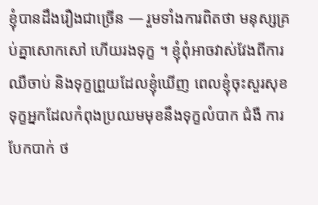ខ្ញុំបានដឹងរឿងជាច្រើន — រួមទាំងការពិតថា មនុស្សគ្រប់គ្នាសោកសៅ ហើយរងទុក្ខ ។ ខ្ញុំពុំអាចវាស់វែងពីការឈឺចាប់ និងទុក្ខព្រួយដែលខ្ញុំឃើញ ពេលខ្ញុំចុះសួរសុខទុក្ខអ្នកដែលកំពុងប្រឈមមុខនឹងទុក្ខលំបាក ជំងឺ ការបែកបាក់ ថ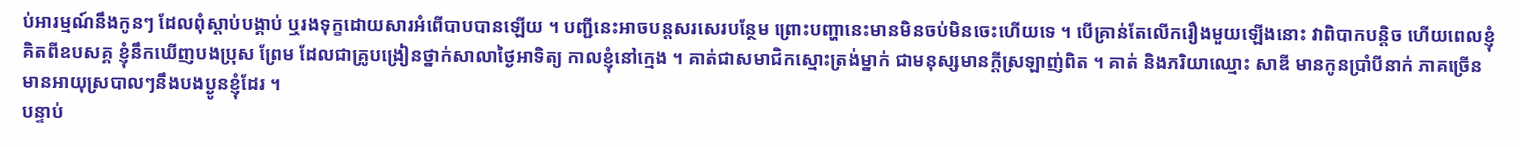ប់អារម្មណ៍នឹងកូនៗ ដែលពុំស្ដាប់បង្គាប់ ឬរងទុក្ខដោយសារអំពើបាបបានឡើយ ។ បញ្ជីនេះអាចបន្តសរសេរបន្ថែម ព្រោះបញ្ហានេះមានមិនចប់មិនចេះហើយទេ ។ បើគ្រាន់តែលើករឿងមួយឡើងនោះ វាពិបាកបន្តិច ហើយពេលខ្ញុំគិតពីឧបសគ្គ ខ្ញុំនឹកឃើញបងប្រុស ព្រែម ដែលជាគ្រូបង្រៀនថ្នាក់សាលាថ្ងៃអាទិត្យ កាលខ្ញុំនៅក្មេង ។ គាត់ជាសមាជិកស្មោះត្រង់ម្នាក់ ជាមនុស្សមានក្ដីស្រឡាញ់ពិត ។ គាត់ និងភរិយាឈ្មោះ សាឌី មានកូនប្រាំបីនាក់ ភាគច្រើនមានអាយុស្របាលៗនឹងបងប្ងូនខ្ញុំដែរ ។
បន្ទាប់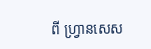ពី ហ្វ្រានសេស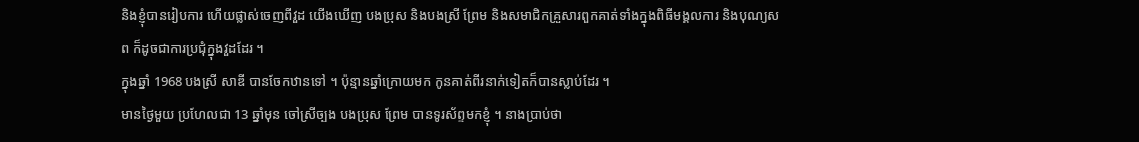និងខ្ញុំបានរៀបការ ហើយផ្លាស់ចេញពីវួដ យើងឃើញ បងប្រុស និងបងស្រី ព្រែម និងសមាជិកគ្រួសារពួកគាត់ទាំងក្នុងពិធីមង្គលការ និងបុណ្យសព ក៏ដូចជាការប្រជុំក្នុងវួដដែរ ។
ក្នុងឆ្នាំ 1968 បងស្រី សាឌី បានចែកឋានទៅ ។ ប៉ុន្មានឆ្នាំក្រោយមក កូនគាត់ពីរនាក់ទៀតក៏បានស្លាប់ដែរ ។
មានថ្ងៃមួយ ប្រហែលជា 13 ឆ្នាំមុន ចៅស្រីច្បង បងប្រុស ព្រែម បានទូរស័ព្ទមកខ្ញុំ ។ នាងប្រាប់ថា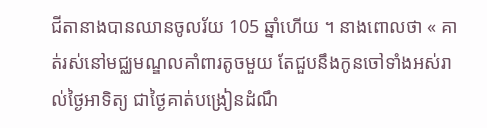ជីតានាងបានឈានចូលរ័យ 105 ឆ្នាំហើយ ។ នាងពោលថា « គាត់រស់នៅមជ្ឈមណ្ឌលគាំពារតូចមួយ តែជួបនឹងកូនចៅទាំងអស់រាល់ថ្ងៃអាទិត្យ ជាថ្ងៃគាត់បង្រៀនដំណឹ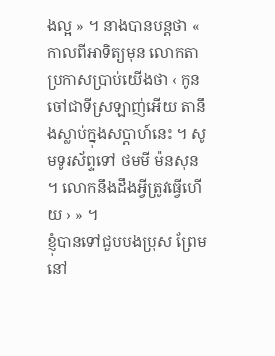ងល្អ » ។ នាងបានបន្តថា « កាលពីអាទិត្យមុន លោកតាប្រកាសប្រាប់យើងថា ‹ កូនចៅជាទីស្រឡាញ់អើយ តានឹងស្លាប់ក្នុងសប្ដាហ៍នេះ ។ សូមទូរស័ព្ទទៅ ថមមី ម៉នសុន ។ លោកនឹងដឹងអ្វីត្រូវធ្វើហើយ › » ។
ខ្ញុំបានទៅជួបបងប្រុស ព្រែម នៅ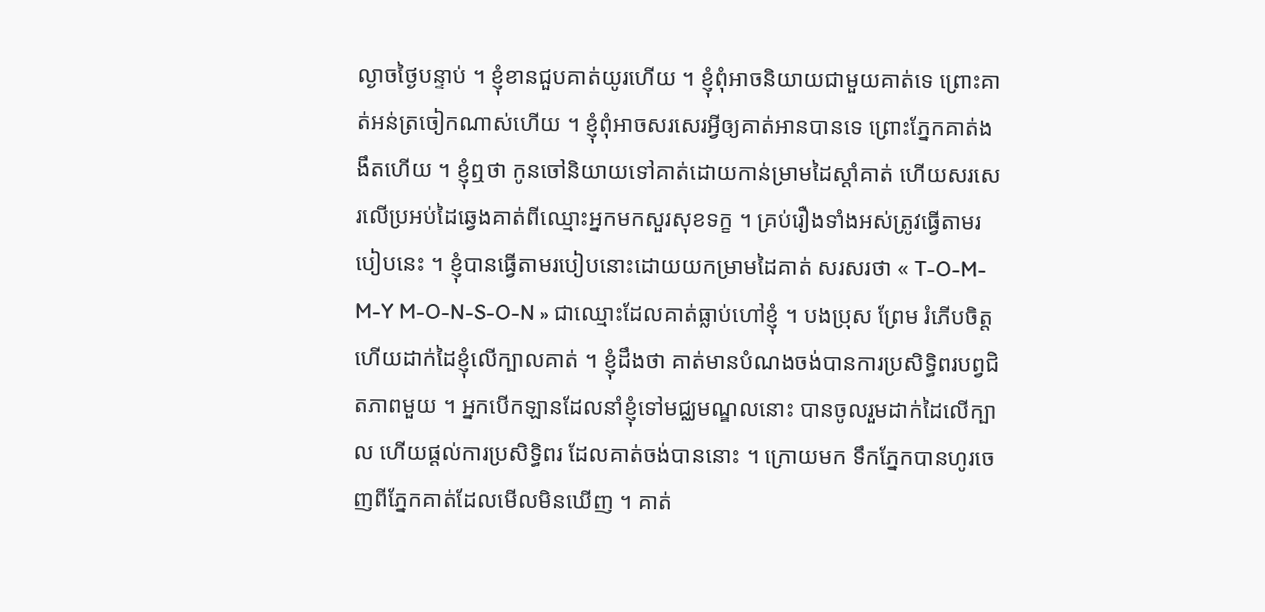ល្ងាចថ្ងៃបន្ទាប់ ។ ខ្ញុំខានជួបគាត់យូរហើយ ។ ខ្ញុំពុំអាចនិយាយជាមួយគាត់ទេ ព្រោះគាត់អន់ត្រចៀកណាស់ហើយ ។ ខ្ញុំពុំអាចសរសេរអ្វីឲ្យគាត់អានបានទេ ព្រោះភ្នែកគាត់ងងឹតហើយ ។ ខ្ញុំឮថា កូនចៅនិយាយទៅគាត់ដោយកាន់ម្រាមដៃស្ដាំគាត់ ហើយសរសេរលើប្រអប់ដៃឆ្វេងគាត់ពីឈ្មោះអ្នកមកសួរសុខទក្ខ ។ គ្រប់រឿងទាំងអស់ត្រូវធ្វើតាមរបៀបនេះ ។ ខ្ញុំបានធ្វើតាមរបៀបនោះដោយយកម្រាមដៃគាត់ សរសរថា « T-O-M-M-Y M-O-N-S-O-N » ជាឈ្មោះដែលគាត់ធ្លាប់ហៅខ្ញុំ ។ បងប្រុស ព្រែម រំភើបចិត្ត ហើយដាក់ដៃខ្ញុំលើក្បាលគាត់ ។ ខ្ញុំដឹងថា គាត់មានបំណងចង់បានការប្រសិទ្ធិពរបព្វជិតភាពមួយ ។ អ្នកបើកឡានដែលនាំខ្ញុំទៅមជ្ឈមណ្ឌលនោះ បានចូលរួមដាក់ដៃលើក្បាល ហើយផ្ដល់ការប្រសិទ្ធិពរ ដែលគាត់ចង់បាននោះ ។ ក្រោយមក ទឹកភ្នែកបានហូរចេញពីភ្នែកគាត់ដែលមើលមិនឃើញ ។ គាត់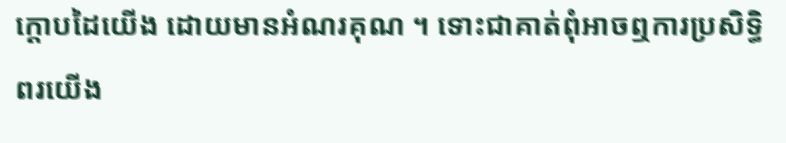ក្ដោបដៃយើង ដោយមានអំណរគុណ ។ ទោះជាគាត់ពុំអាចឮការប្រសិទ្ធិពរយើង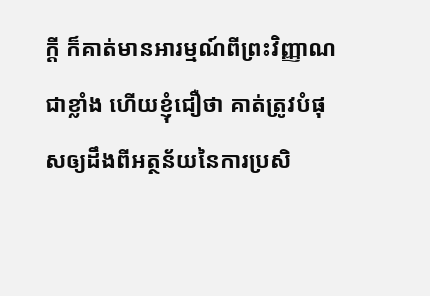ក្ដី ក៏គាត់មានអារម្មណ៍ពីព្រះវិញ្ញាណជាខ្លាំង ហើយខ្ញុំជឿថា គាត់ត្រូវបំផុសឲ្យដឹងពីអត្ថន័យនៃការប្រសិ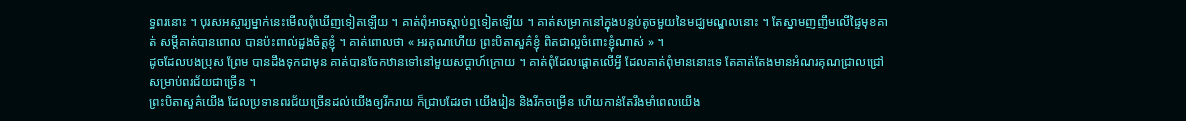ទ្ធពរនោះ ។ បុរសអស្ចារ្យម្នាក់នេះមើលពុំឃើញទៀតឡើយ ។ គាត់ពុំអាចស្ដាប់ឮទៀតឡើយ ។ គាត់សម្រាកនៅក្នុងបន្ទប់តូចមួយនៃមជ្ឃមណ្ឌលនោះ ។ តែស្នាមញញឹមលើផ្ទៃមុខគាត់ សម្ដីគាត់បានពោល បានប៉ះពាល់ដួងចិត្តខ្ញុំ ។ គាត់ពោលថា « អរគុណហើយ ព្រះបិតាសួគ៌ខ្ញុំ ពិតជាល្អចំពោះខ្ញុំណាស់ » ។
ដូចដែលបងប្រុស ព្រែម បានដឹងទុកជាមុន គាត់បានចែកឋានទៅនៅមួយសប្ដាហ៍ក្រោយ ។ គាត់ពុំដែលផ្ដោតលើអ្វី ដែលគាត់ពុំមាននោះទេ តែគាត់តែងមានអំណរគុណជ្រាលជ្រៅសម្រាប់ពរជ័យជាច្រើន ។
ព្រះបិតាសួគ៌យើង ដែលប្រទានពរជ័យច្រើនដល់យើងឲ្យរីករាយ ក៏ជ្រាបដែរថា យើងរៀន និងរីកចម្រើន ហើយកាន់តែរឹងមាំពេលយើង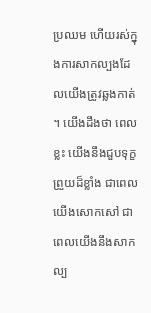ប្រឈម ហើយរស់ក្នុងការសាកល្បងដែលយើងត្រូវឆ្លងកាត់ ។ យើងដឹងថា ពេលខ្លះ យើងនឹងជួបទុក្ខព្រួយដ៏ខ្លាំង ជាពេលយើងសោកសៅ ជាពេលយើងនឹងសាកល្ប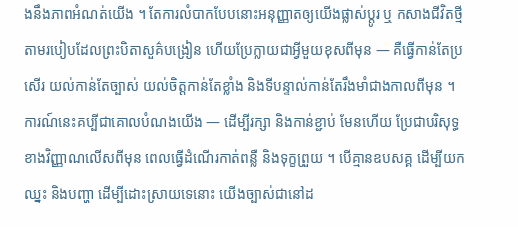ងនឹងភាពអំណត់យើង ។ តែការលំបាកបែបនោះអនុញ្ញាតឲ្យយើងផ្លាស់ប្ដូរ ឬ កសាងជីវិតថ្មីតាមរបៀបដែលព្រះបិតាសួគ៌បង្រៀន ហើយប្រែក្លាយជាអ្វីមួយខុសពីមុន — គឺធ្វើកាន់តែប្រសើរ យល់កាន់តែច្បាស់ យល់ចិត្តកាន់តែខ្លាំង និងទីបន្ទាល់កាន់តែរឹងមាំជាងកាលពីមុន ។
ការណ៍នេះគប្បីជាគោលបំណងយើង — ដើម្បីរក្សា និងកាន់ខ្ជាប់ មែនហើយ ប្រែជាបរិសុទ្ធខាងវិញ្ញាណលើសពីមុន ពេលធ្វើដំណើរកាត់ពន្លឺ និងទុក្ខព្រួយ ។ បើគ្មានឧបសគ្គ ដើម្បីយកឈ្នះ និងបញ្ហា ដើម្បីដោះស្រាយទេនោះ យើងច្បាស់ជានៅដ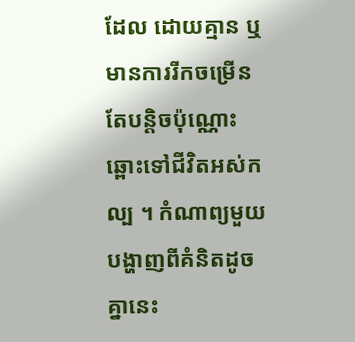ដែល ដោយគ្មាន ឬមានការរីកចម្រើនតែបន្តិចប៉ុណ្ណោះឆ្ពោះទៅជីវិតអស់កល្ប ។ កំណាព្យមួយបង្ហាញពីគំនិតដូចគ្នានេះ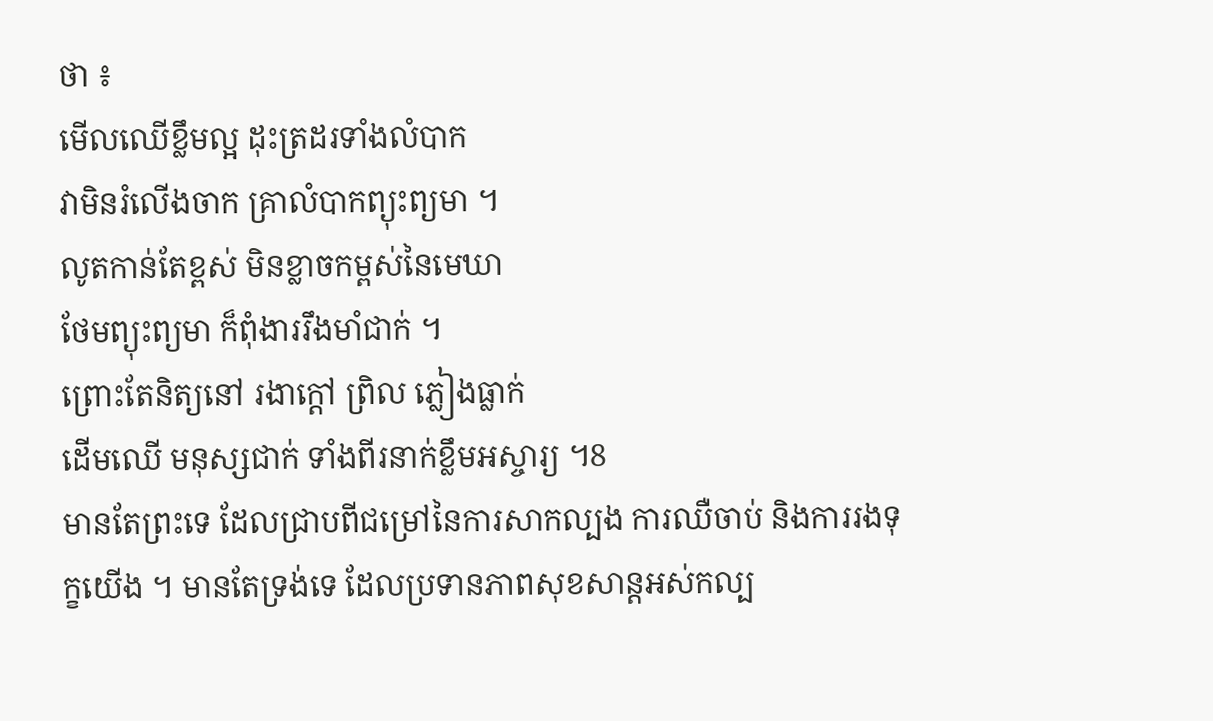ថា ៖
មើលឈើខ្លឹមល្អ ដុះត្រដរទាំងលំបាក
វាមិនរំលើងចាក គ្រាលំបាកព្យុះព្យមា ។
លូតកាន់តែខ្ពស់ មិនខ្លាចកម្ពស់នៃមេឃា
ថែមព្យុះព្យមា ក៏ពុំងាររឹងមាំជាក់ ។
ព្រោះតែនិត្យនៅ រងាក្ដៅ ព្រិល ភ្លៀងធ្លាក់
ដើមឈើ មនុស្សជាក់ ទាំងពីរនាក់ខ្លឹមអស្ចារ្យ ។8
មានតែព្រះទេ ដែលជ្រាបពីជម្រៅនៃការសាកល្បង ការឈឺចាប់ និងការរងទុក្ខយើង ។ មានតែទ្រង់ទេ ដែលប្រទានភាពសុខសាន្តអស់កល្ប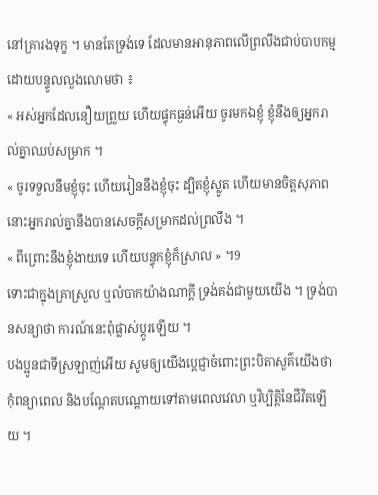នៅគ្រារងទុក្ខ ។ មានតែទ្រង់ទេ ដែលមានអានុភាពលើព្រលឹងជាប់បាបកម្ម ដោយបន្ទូលលួងលោមថា ៖
« អស់អ្នកដែលនឿយព្រួយ ហើយផ្ទុកធ្ងន់អើយ ចូរមកឯខ្ញុំ ខ្ញុំនឹងឲ្យអ្នករាល់គ្នាឈប់សម្រាក ។
« ចូរទទួលនឹមខ្ញុំចុះ ហើយរៀននឹងខ្ញុំចុះ ដ្បិតខ្ញុំស្លូត ហើយមានចិត្តសុភាព នោះអ្នករាល់គ្នានឹងបានសេចក្ដីសម្រាកដល់ព្រលឹង ។
« ពីព្រោះនឹងខ្ញុំងាយទេ ហើយបន្ទុកខ្ញុំក៏ស្រាល » ។9
ទោះជាក្នុងគ្រាស្រួល ឬលំបាកយ៉ាងណាក្ដី ទ្រង់គង់ជាមួយយើង ។ ទ្រង់បានសន្យាថា ការណ៍នេះពុំផ្លាស់ប្ដូរឡើយ ។
បងប្អូនជាទីស្រឡាញ់អើយ សូមឲ្យយើងប្ដេជ្ញាចំពោះព្រះបិតាសួគ៌យើងថា កុំពន្យាពេល និងបណ្ដែតបណ្ដោយទៅតាមពេលវេលា ឬវិប្បិត្តិនៃជីវិតឡើយ ។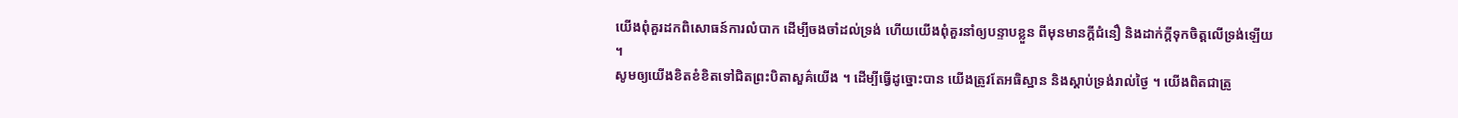យើងពុំគួរដកពិសោធន៍ការលំបាក ដើម្បីចងចាំដល់ទ្រង់ ហើយយើងពុំគួរនាំឲ្យបន្ទាបខ្លួន ពីមុនមានក្ដីជំនឿ និងដាក់ក្ដីទុកចិត្តលើទ្រង់ឡើយ ។
សូមឲ្យយើងខិតខំខិតទៅជិតព្រះបិតាសួគ៌យើង ។ ដើម្បីធ្វើដូច្នោះបាន យើងត្រូវតែអធិស្ឋាន និងស្ដាប់ទ្រង់រាល់ថ្ងៃ ។ យើងពិតជាត្រូ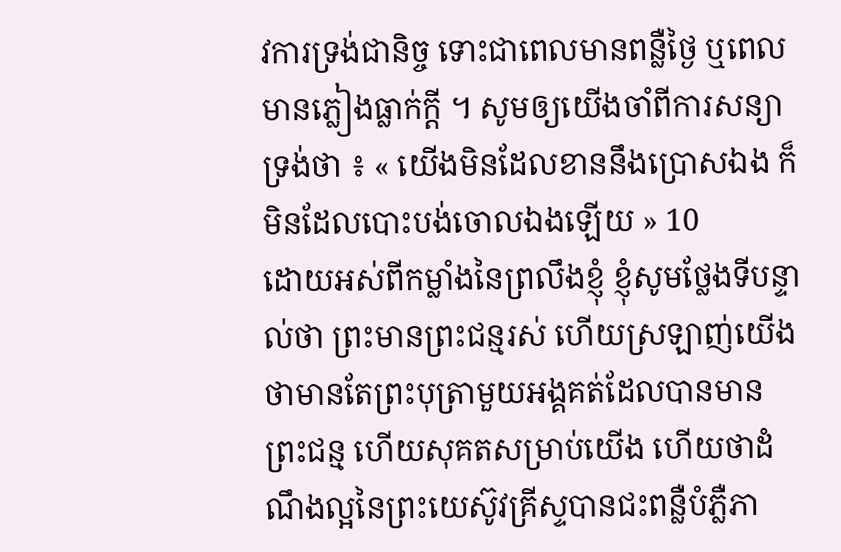វការទ្រង់ជានិច្ច ទោះជាពេលមានពន្លឺថ្ងៃ ឬពេលមានភ្លៀងធ្លាក់ក្ដី ។ សូមឲ្យយើងចាំពីការសន្យាទ្រង់ថា ៖ « យើងមិនដែលខាននឹងប្រោសឯង ក៏មិនដែលបោះបង់ចោលឯងឡើយ » 10
ដោយអស់ពីកម្លាំងនៃព្រលឹងខ្ញុំ ខ្ញុំសូមថ្លែងទីបន្ទាល់ថា ព្រះមានព្រះជន្មរស់ ហើយស្រឡាញ់យើង ថាមានតែព្រះបុត្រាមួយអង្គគត់ដែលបានមានព្រះជន្ម ហើយសុគតសម្រាប់យើង ហើយថាដំណឹងល្អនៃព្រះយេស៊ូវគ្រីស្ទបានជះពន្លឺបំភ្លឺភា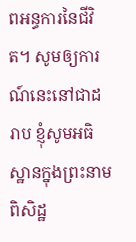ពអន្ធការនៃជីវិត។ សូមឲ្យការណ៍នេះនៅជាដរាប ខ្ញុំសូមអធិស្ឋានក្នុងព្រះនាមពិសិដ្ឋ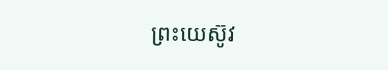ព្រះយេស៊ូវ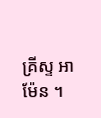គ្រីស្ទ អាម៉ែន ។